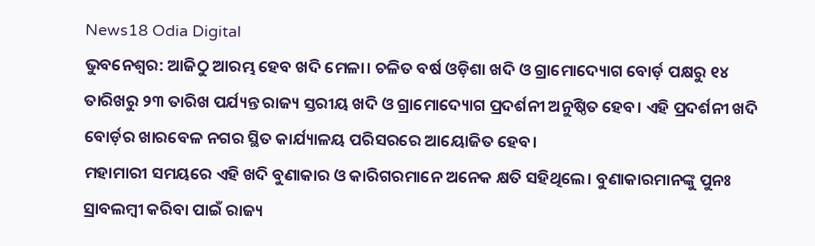News18 Odia Digital
ଭୁବନେଶ୍ୱର: ଆଜିଠୁ ଆରମ୍ଭ ହେବ ଖଦି ମେଳା। ଚଳିତ ବର୍ଷ ଓଡ଼ିଶା ଖଦି ଓ ଗ୍ରାମୋଦ୍ୟୋଗ ବୋର୍ଡ଼ ପକ୍ଷରୁ ୧୪ ତାରିଖରୁ ୨୩ ତାରିଖ ପର୍ଯ୍ୟନ୍ତ ରାଜ୍ୟ ସ୍ତରୀୟ ଖଦି ଓ ଗ୍ରାମୋଦ୍ୟୋଗ ପ୍ରଦର୍ଶନୀ ଅନୁଷ୍ଠିତ ହେବ। ଏହି ପ୍ରଦର୍ଶନୀ ଖଦି ବୋର୍ଡ଼ର ଖାରବେଳ ନଗର ସ୍ଥିତ କାର୍ଯ୍ୟାଳୟ ପରିସରରେ ଆୟୋଜିତ ହେବ।
ମହାମାରୀ ସମୟରେ ଏହି ଖଦି ବୁଣାକାର ଓ କାରିଗରମାନେ ଅନେକ କ୍ଷତି ସହିଥିଲେ। ବୁଣାକାରମାନଙ୍କୁ ପୁନଃ ସ୍ରାବଲମ୍ବୀ କରିବା ପାଇଁ ରାଜ୍ୟ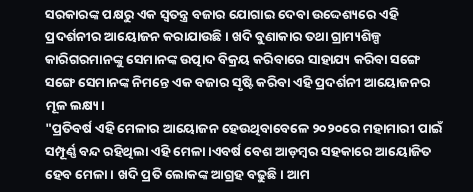ସରକାରଙ୍କ ପକ୍ଷରୁ ଏକ ସ୍ୱତନ୍ତ୍ର ବଜାର ଯୋଗାଇ ଦେବା ଉଦ୍ଦେଶ୍ୟରେ ଏହି ପ୍ରଦର୍ଶନୀର ଆୟୋଜନ କରାଯାଉଛି। ଖଦି ବୁଣାକାର ତଥା ଗ୍ରାମ୍ୟଶିଳ୍ପ କାରିଗରମାନଙ୍କୁ ସେମାନଙ୍କ ଉତ୍ପାଦ ବିକ୍ରୟ କରିବାରେ ସାହାଯ୍ୟ କରିବା ସଙ୍ଗେ ସଙ୍ଗେ ସେମାନଙ୍କ ନିମନ୍ତେ ଏକ ବଜାର ସୃଷ୍ଟି କରିବା ଏହି ପ୍ରଦର୍ଶନୀ ଆୟୋଜନର ମୂଳ ଲକ୍ଷ୍ୟ।
"ପ୍ରତିବର୍ଷ ଏହି ମେଳାର ଆୟୋଜନ ହେଉଥିବାବେଳେ ୨୦୨୦ରେ ମହାମାରୀ ପାଇଁ ସମ୍ପୂର୍ଣ୍ଣ ବନ୍ଦ ରହିଥିଲା ଏହି ମେଳା।ଏବର୍ଷ ବେଶ ଆଡ଼ମ୍ବର ସହକାରେ ଆୟୋଜିତ ହେବ ମେଳା। ଖଦି ପ୍ରତି ଲୋକଙ୍କ ଆଗ୍ରହ ବଢୁଛି। ଆମ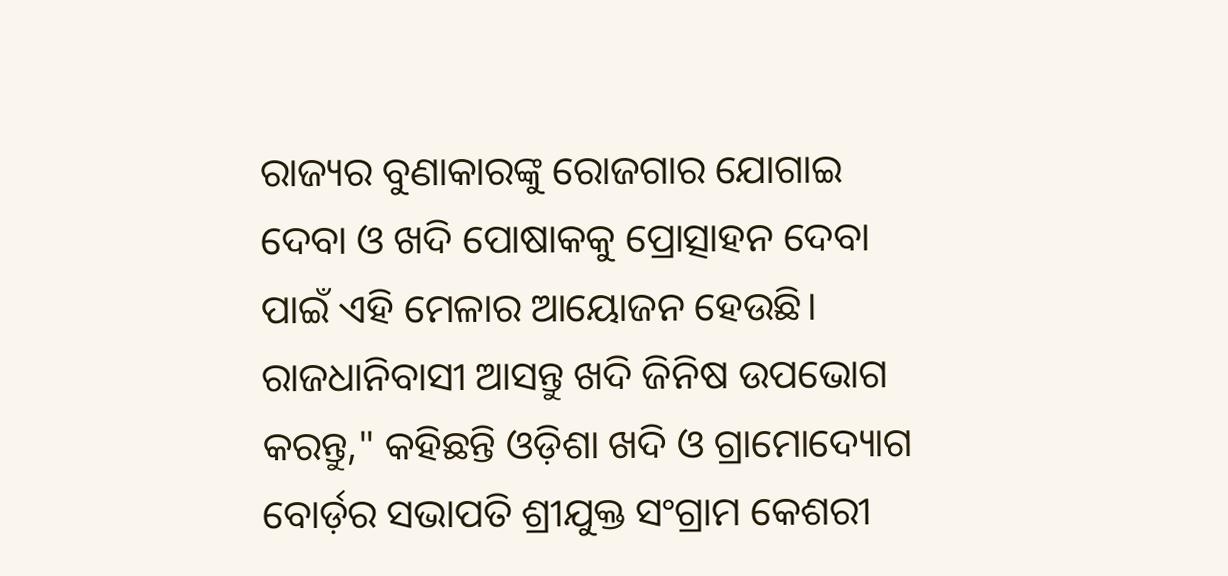ରାଜ୍ୟର ବୁଣାକାରଙ୍କୁ ରୋଜଗାର ଯୋଗାଇ ଦେବା ଓ ଖଦି ପୋଷାକକୁ ପ୍ରୋତ୍ସାହନ ଦେବା ପାଇଁ ଏହି ମେଳାର ଆୟୋଜନ ହେଉଛି। ରାଜଧାନିବାସୀ ଆସନ୍ତୁ ଖଦି ଜିନିଷ ଉପଭୋଗ କରନ୍ତୁ," କହିଛନ୍ତି ଓଡ଼ିଶା ଖଦି ଓ ଗ୍ରାମୋଦ୍ୟୋଗ ବୋର୍ଡ଼ର ସଭାପତି ଶ୍ରୀଯୁକ୍ତ ସଂଗ୍ରାମ କେଶରୀ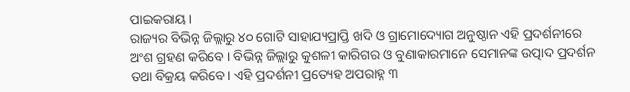ପାଇକରାୟ।
ରାଜ୍ୟର ବିଭିନ୍ନ ଜିଲ୍ଲାରୁ ୪୦ ଗୋଟି ସାହାଯ୍ୟପ୍ରାପ୍ତି ଖଦି ଓ ଗ୍ରାମୋଦ୍ୟୋଗ ଅନୁଷ୍ଠାନ ଏହି ପ୍ରଦର୍ଶନୀରେ ଅଂଶ ଗ୍ରହଣ କରିବେ । ବିଭିନ୍ନ ଜିଲ୍ଲାରୁ କୁଶଳୀ କାରିଗର ଓ ବୁଣାକାରମାନେ ସେମାନଙ୍କ ଉତ୍ପାଦ ପ୍ରଦର୍ଶନ ତଥା ବିକ୍ରୟ କରିବେ। ଏହି ପ୍ରଦର୍ଶନୀ ପ୍ରତ୍ୟେହ ଅପରାହ୍ନ ୩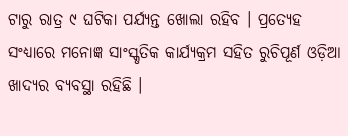ଟାରୁ ରାତ୍ର ୯ ଘଟିକା ପର୍ଯ୍ୟନ୍ତ ଖୋଲା ରହିବ । ପ୍ରତ୍ୟେହ ସଂଧ୍ୟାରେ ମନୋଜ୍ଞ ସାଂସ୍କୃତିକ କାର୍ଯ୍ୟକ୍ରମ ସହିତ ରୁଚିପୂର୍ଣ ଓଡ଼ିଆ ଖାଦ୍ୟର ବ୍ୟବସ୍ଥା ରହିଛି ।